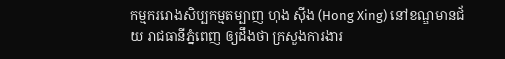កម្មកររោងសិប្បកម្មតម្បាញ ហុង ស៊ីង (Hong Xing) នៅខណ្ឌមានជ័យ រាជធានីភ្នំពេញ ឲ្យដឹងថា ក្រសួងការងារ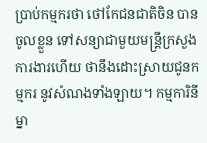ប្រាប់កម្មករថា ថៅកែជនជាតិចិន បានចូលខ្លួន ទៅសន្យាជាមួយមន្ត្រីក្រសួងការងារហើយ ថានឹងដោះស្រាយជូនកម្មករ នូវសំណងទាំងឡាយ។ កម្មការិនីម្នា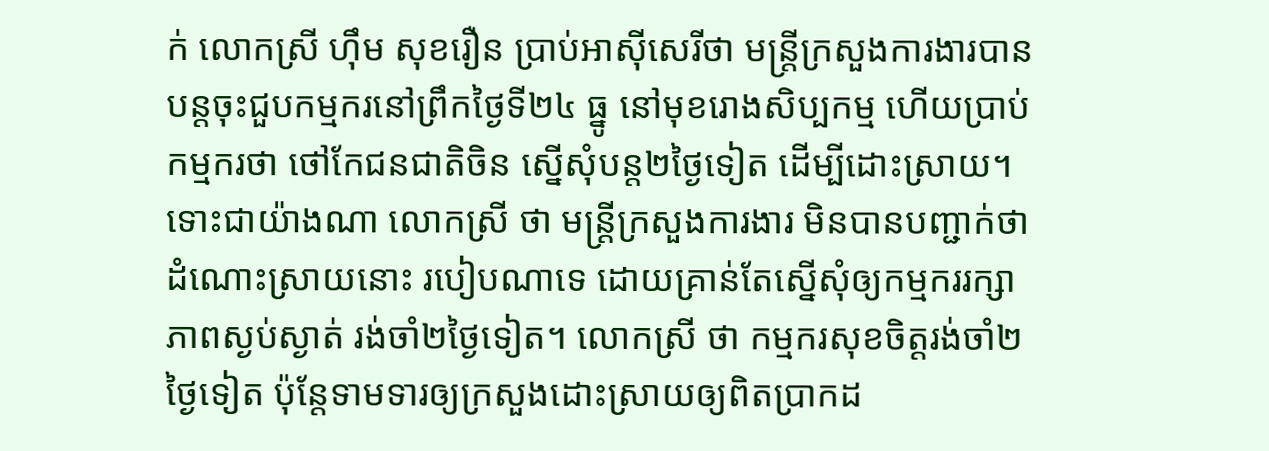ក់ លោកស្រី ហ៊ឹម សុខរឿន ប្រាប់អាស៊ីសេរីថា មន្ត្រីក្រសួងការងារបានបន្តចុះជួបកម្មករនៅព្រឹកថ្ងៃទី២៤ ធ្នូ នៅមុខរោងសិប្បកម្ម ហើយប្រាប់កម្មករថា ថៅកែជនជាតិចិន ស្នើសុំបន្ត២ថ្ងៃទៀត ដើម្បីដោះស្រាយ។
ទោះជាយ៉ាងណា លោកស្រី ថា មន្ត្រីក្រសួងការងារ មិនបានបញ្ជាក់ថា ដំណោះស្រាយនោះ របៀបណាទេ ដោយគ្រាន់តែស្នើសុំឲ្យកម្មកររក្សាភាពស្ងប់ស្ងាត់ រង់ចាំ២ថ្ងៃទៀត។ លោកស្រី ថា កម្មករសុខចិត្តរង់ចាំ២ថ្ងៃទៀត ប៉ុន្តែទាមទារឲ្យក្រសួងដោះស្រាយឲ្យពិតប្រាកដ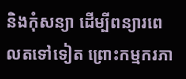និងកុំសន្យា ដើម្បីពន្យារពេលតទៅទៀត ព្រោះកម្មករភា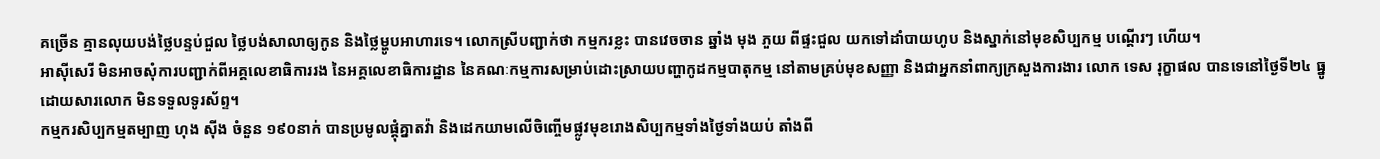គច្រើន គ្មានលុយបង់ថ្លៃបន្ទប់ជួល ថ្លៃបង់សាលាឲ្យកូន និងថ្លៃម្ហូបអាហារទេ។ លោកស្រីបញ្ជាក់ថា កម្មករខ្លះ បានវេចចាន ឆ្នាំង មុង ភួយ ពីផ្ទះជួល យកទៅដាំបាយហូប និងស្នាក់នៅមុខសិប្បកម្ម បណ្ដើរៗ ហើយ។
អាស៊ីសេរី មិនអាចសុំការបញ្ជាក់ពីអគ្គលេខាធិការរង នៃអគ្គលេខាធិការដ្ឋាន នៃគណៈកម្មការសម្រាប់ដោះស្រាយបញ្ហាកូដកម្មបាតុកម្ម នៅតាមគ្រប់មុខសញ្ញា និងជាអ្នកនាំពាក្យក្រសួងការងារ លោក ទេស រុក្ខាផល បានទេនៅថ្ងៃទី២៤ ធ្នូ ដោយសារលោក មិនទទួលទូរស័ព្ទ។
កម្មករសិប្បកម្មតម្បាញ ហុង ស៊ីង ចំនួន ១៩០នាក់ បានប្រមូលផ្ដុំគ្នាតវ៉ា និងដេកយាមលើចិញ្ចើមផ្លូវមុខរោងសិប្បកម្មទាំងថ្ងៃទាំងយប់ តាំងពី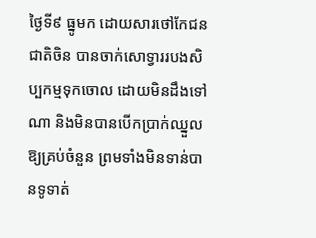ថ្ងៃទី៩ ធ្នូមក ដោយសារថៅកែជនជាតិចិន បានចាក់សោទ្វាររបងសិប្បកម្មទុកចោល ដោយមិនដឹងទៅណា និងមិនបានបើកប្រាក់ឈ្នួលឱ្យគ្រប់ចំនួន ព្រមទាំងមិនទាន់បានទូទាត់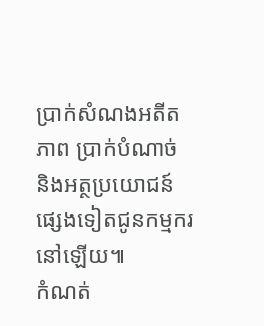ប្រាក់សំណងអតីតភាព ប្រាក់បំណាច់ និងអត្ថប្រយោជន៍ផ្សេងទៀតជូនកម្មករនៅឡើយ៕
កំណត់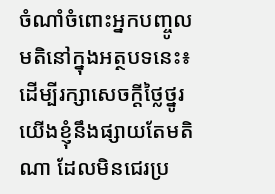ចំណាំចំពោះអ្នកបញ្ចូលមតិនៅក្នុងអត្ថបទនេះ៖ ដើម្បីរក្សាសេចក្ដីថ្លៃថ្នូរ យើងខ្ញុំនឹងផ្សាយតែមតិណា ដែលមិនជេរប្រ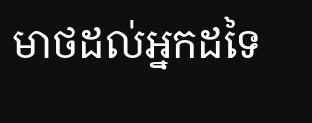មាថដល់អ្នកដទៃ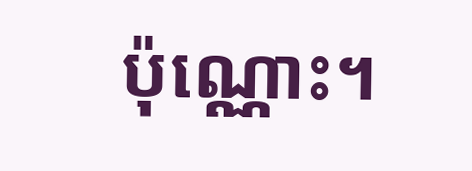ប៉ុណ្ណោះ។